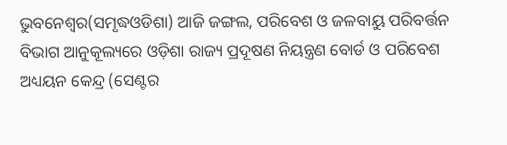ଭୁବନେଶ୍ୱର(ସମୃଦ୍ଧଓଡିଶା) ଆଜି ଜଙ୍ଗଲ, ପରିବେଶ ଓ ଜଳବାୟୁ ପରିବର୍ତ୍ତନ ବିଭାଗ ଆନୁକୂଲ୍ୟରେ ଓଡ଼ିଶା ରାଜ୍ୟ ପ୍ରଦୂଷଣ ନିୟନ୍ତ୍ରଣ ବୋର୍ଡ ଓ ପରିବେଶ ଅଧ୍ୟୟନ କେନ୍ଦ୍ର (ସେଣ୍ଟର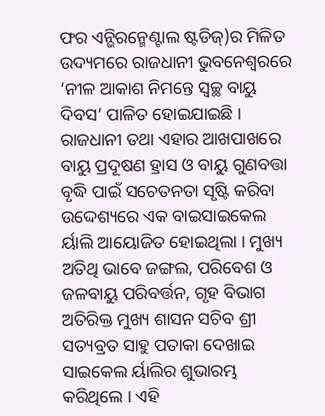ଫର ଏନ୍ଭିରନ୍ମେଣ୍ଟାଲ ଷ୍ଟଡିଜ୍)ର ମିଳିତ ଉଦ୍ୟମରେ ରାଜଧାନୀ ଭୁବନେଶ୍ୱରରେ ‘ନୀଳ ଆକାଶ ନିମନ୍ତେ ସ୍ୱଚ୍ଛ ବାୟୁ ଦିବସ’ ପାଳିତ ହୋଇଯାଇଛି । ରାଜଧାନୀ ତଥା ଏହାର ଆଖପାଖରେ ବାୟୁ ପ୍ରଦୂଷଣ ହ୍ରାସ ଓ ବାୟୁ ଗୁଣବତ୍ତା ବୃଦ୍ଧି ପାଇଁ ସଚେତନତା ସୃଷ୍ଟି କରିବା ଉଦ୍ଦେଶ୍ୟରେ ଏକ ବାଇସାଇକେଲ ର୍ୟାଲି ଆୟୋଜିତ ହୋଇଥିଲା । ମୁଖ୍ୟ ଅତିଥି ଭାବେ ଜଙ୍ଗଲ, ପରିବେଶ ଓ ଜଳବାୟୁ ପରିବର୍ତ୍ତନ, ଗୃହ ବିଭାଗ ଅତିରିକ୍ତ ମୁଖ୍ୟ ଶାସନ ସଚିବ ଶ୍ରୀ ସତ୍ୟବ୍ରତ ସାହୁ ପତାକା ଦେଖାଇ ସାଇକେଲ ର୍ୟାଲିର ଶୁଭାରମ୍ଭ କରିଥିଲେ । ଏହି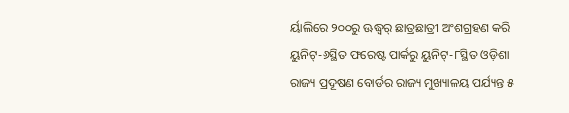ର୍ୟାଲିରେ ୨୦୦ରୁ ଊଦ୍ଧ୍ୱର୍ ଛାତ୍ରଛାତ୍ରୀ ଅଂଶଗ୍ରହଣ କରି ୟୁନିଟ୍-୬ସ୍ଥିତ ଫରେଷ୍ଟ ପାର୍କରୁ ୟୁନିଟ୍-୮ସ୍ଥିତ ଓଡ଼ିଶା ରାଜ୍ୟ ପ୍ରଦୂଷଣ ବୋର୍ଡର ରାଜ୍ୟ ମୁଖ୍ୟାଳୟ ପର୍ଯ୍ୟନ୍ତ ୫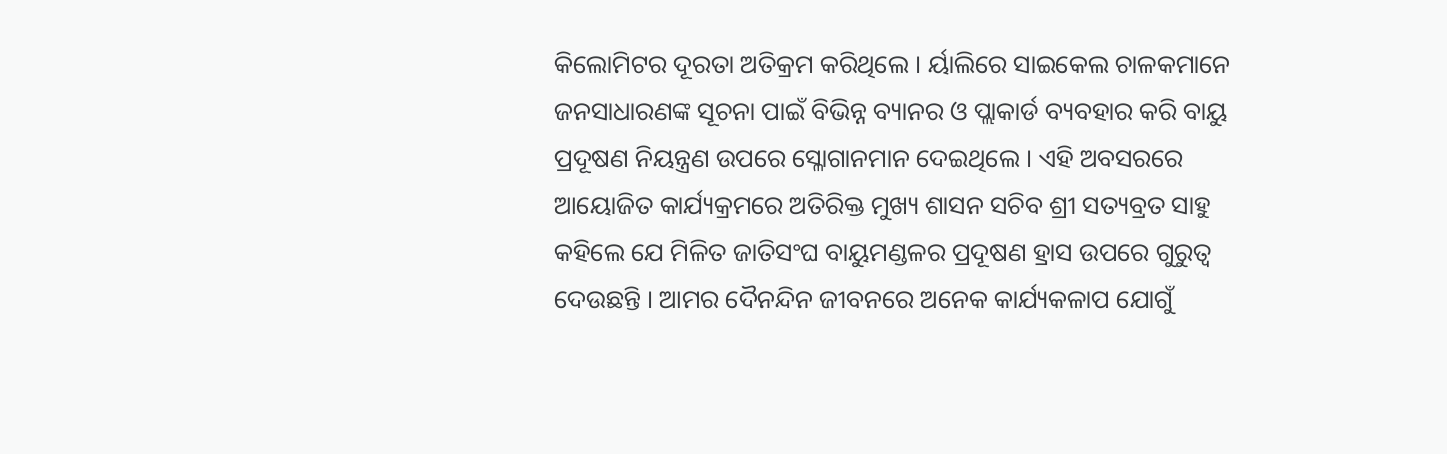କିଲୋମିଟର ଦୂରତା ଅତିକ୍ରମ କରିଥିଲେ । ର୍ୟାଲିରେ ସାଇକେଲ ଚାଳକମାନେ ଜନସାଧାରଣଙ୍କ ସୂଚନା ପାଇଁ ବିଭିନ୍ନ ବ୍ୟାନର ଓ ପ୍ଲାକାର୍ଡ ବ୍ୟବହାର କରି ବାୟୁ ପ୍ରଦୂଷଣ ନିୟନ୍ତ୍ରଣ ଉପରେ ସ୍ଳୋଗାନମାନ ଦେଇଥିଲେ । ଏହି ଅବସରରେ ଆୟୋଜିତ କାର୍ଯ୍ୟକ୍ରମରେ ଅତିରିକ୍ତ ମୁଖ୍ୟ ଶାସନ ସଚିବ ଶ୍ରୀ ସତ୍ୟବ୍ରତ ସାହୁ କହିଲେ ଯେ ମିଳିତ ଜାତିସଂଘ ବାୟୁମଣ୍ଡଳର ପ୍ରଦୂଷଣ ହ୍ରାସ ଉପରେ ଗୁରୁତ୍ୱ ଦେଉଛନ୍ତି । ଆମର ଦୈନନ୍ଦିନ ଜୀବନରେ ଅନେକ କାର୍ଯ୍ୟକଳାପ ଯୋଗୁଁ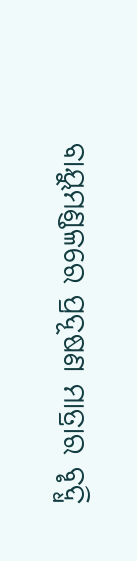ବାୟୁମଣ୍ଡଳରେ ପ୍ରଦୂଷଣ ମାତ୍ରାର ବୃଦ୍ଧି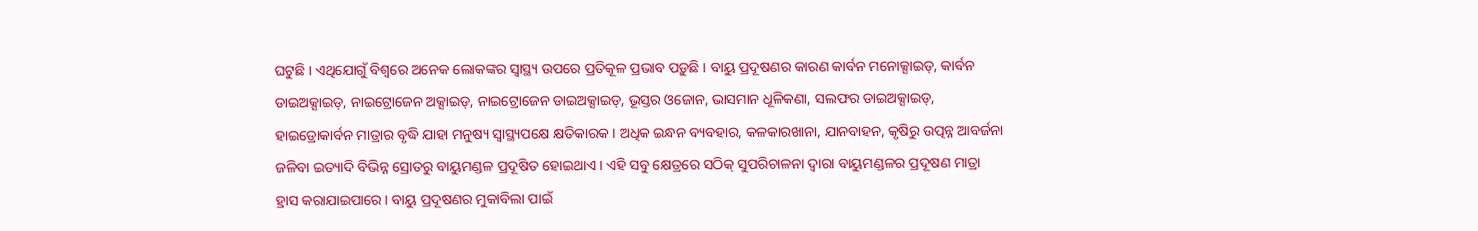ଘଟୁଛି । ଏଥିଯୋଗୁଁ ବିଶ୍ୱରେ ଅନେକ ଲୋକଙ୍କର ସ୍ୱାସ୍ଥ୍ୟ ଉପରେ ପ୍ରତିକୂଳ ପ୍ରଭାବ ପଡ଼ୁଛି । ବାୟୁ ପ୍ରଦୂଷଣର କାରଣ କାର୍ବନ ମନୋକ୍ସାଇଡ୍, କାର୍ବନ ଡାଇଅକ୍ସାଇଡ୍, ନାଇଟ୍ରୋଜେନ ଅକ୍ସାଇଡ୍, ନାଇଟ୍ରୋଜେନ ଡାଇଅକ୍ସାଇଡ୍, ଭୂସ୍ତର ଓଜୋନ, ଭାସମାନ ଧୂଳିକଣା, ସଲଫର ଡାଇଅକ୍ସାଇଡ୍, ହାଇଡ୍ରୋକାର୍ବନ ମାତ୍ରାର ବୃଦ୍ଧି ଯାହା ମନୁଷ୍ୟ ସ୍ୱାସ୍ଥ୍ୟପକ୍ଷେ କ୍ଷତିକାରକ । ଅଧିକ ଇନ୍ଧନ ବ୍ୟବହାର, କଳକାରଖାନା, ଯାନବାହନ, କୃଷିରୁ ଉତ୍ପନ୍ନ ଆବର୍ଜନା ଜଳିବା ଇତ୍ୟାଦି ବିଭିନ୍ନ ସ୍ରୋତରୁ ବାୟୁମଣ୍ଡଳ ପ୍ରଦୂଷିତ ହୋଇଥାଏ । ଏହି ସବୁ କ୍ଷେତ୍ରରେ ସଠିକ୍ ସୁପରିଚାଳନା ଦ୍ୱାରା ବାୟୁମଣ୍ଡଳର ପ୍ରଦୂଷଣ ମାତ୍ରା ହ୍ରାସ କରାଯାଇପାରେ । ବାୟୁ ପ୍ରଦୂଷଣର ମୁକାବିଲା ପାଇଁ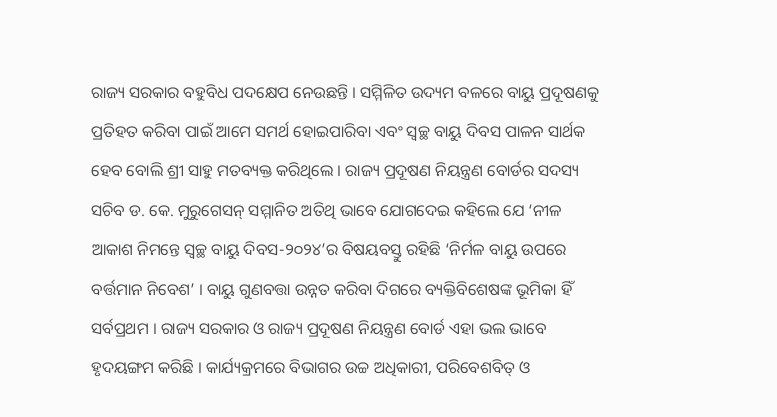ରାଜ୍ୟ ସରକାର ବହୁବିଧ ପଦକ୍ଷେପ ନେଉଛନ୍ତି । ସମ୍ମିଳିତ ଉଦ୍ୟମ ବଳରେ ବାୟୁ ପ୍ରଦୂଷଣକୁ ପ୍ରତିହତ କରିବା ପାଇଁ ଆମେ ସମର୍ଥ ହୋଇପାରିବା ଏବଂ ସ୍ୱଚ୍ଛ ବାୟୁ ଦିବସ ପାଳନ ସାର୍ଥକ ହେବ ବୋଲି ଶ୍ରୀ ସାହୁ ମତବ୍ୟକ୍ତ କରିଥିଲେ । ରାଜ୍ୟ ପ୍ରଦୂଷଣ ନିୟନ୍ତ୍ରଣ ବୋର୍ଡର ସଦସ୍ୟ ସଚିବ ଡ. କେ. ମୁରୁଗେସନ୍ ସମ୍ମାନିତ ଅତିଥି ଭାବେ ଯୋଗଦେଇ କହିଲେ ଯେ ‘ନୀଳ ଆକାଶ ନିମନ୍ତେ ସ୍ୱଚ୍ଛ ବାୟୁ ଦିବସ-୨୦୨୪’ର ବିଷୟବସ୍ତୁ ରହିଛି ‘ନିର୍ମଳ ବାୟୁ ଉପରେ ବର୍ତ୍ତମାନ ନିବେଶ’ । ବାୟୁ ଗୁଣବତ୍ତା ଉନ୍ନତ କରିବା ଦିଗରେ ବ୍ୟକ୍ତିବିଶେଷଙ୍କ ଭୂମିକା ହିଁ ସର୍ବପ୍ରଥମ । ରାଜ୍ୟ ସରକାର ଓ ରାଜ୍ୟ ପ୍ରଦୂଷଣ ନିୟନ୍ତ୍ରଣ ବୋର୍ଡ ଏହା ଭଲ ଭାବେ ହୃଦୟଙ୍ଗମ କରିଛି । କାର୍ଯ୍ୟକ୍ରମରେ ବିଭାଗର ଉଚ୍ଚ ଅଧିକାରୀ, ପରିବେଶବିତ୍ ଓ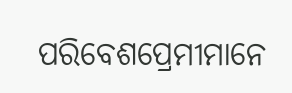ପରିବେଶପ୍ରେମୀମାନେ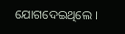ଯୋଗଦେଇଥିଲେ ।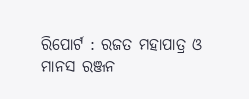ରିପୋର୍ଟ : ରଜତ ମହାପାତ୍ର ଓ ମାନସ ରଞ୍ଜନ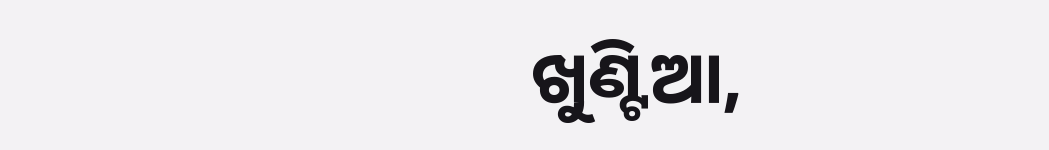ଖୁଣ୍ଟିଆ,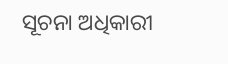ସୂଚନା ଅଧିକାରୀ